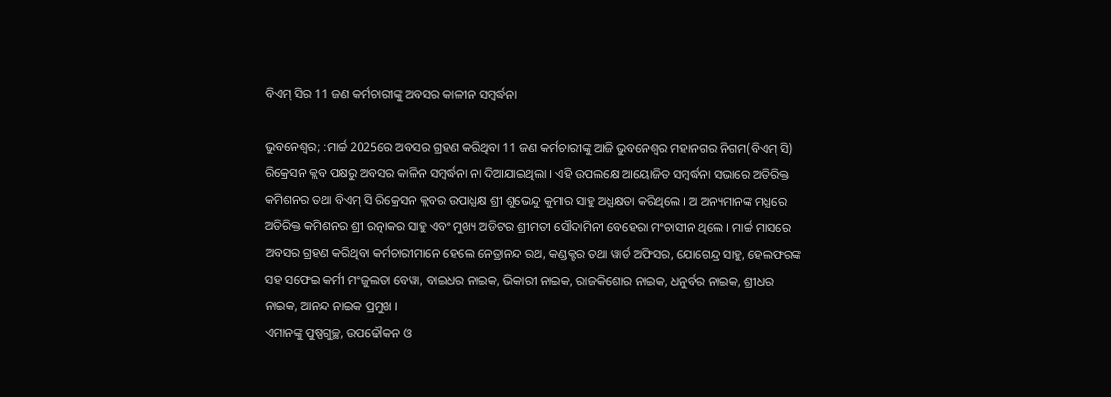ବିଏମ୍ ସିର 11 ଜଣ କର୍ମଚାରୀଙ୍କୁ ଅବସର କାଳୀନ ସମ୍ୱର୍ଦ୍ଧନା

ଭୁବନେଶ୍ବର; :ମାର୍ଚ୍ଚ 2025ରେ ଅବସର ଗ୍ରହଣ କରିଥିବା 11 ଜଣ କର୍ମଚାରୀଙ୍କୁ ଆଜି ଭୁବନେଶ୍ବର ମହାନଗର ନିଗମ(ବିଏମ୍ ସି) ରିକ୍ରେସନ କ୍ଲବ ପକ୍ଷରୁ ଅବସର କାଳିନ ସମ୍ୱର୍ଦ୍ଧନା ନା ଦିଆଯାଇଥିଲା । ଏହି ଉପଲକ୍ଷେ ଆୟୋଜିତ ସମ୍ୱର୍ଦ୍ଧନା ସଭାରେ ଅତିରିକ୍ତ କମିଶନର ତଥା ବିଏମ୍ ସି ରିକ୍ରେସନ କ୍ଲବର ଉପାଧ୍ଯକ୍ଷ ଶ୍ରୀ ଶୁଭେନ୍ଦୁ କୁମାର ସାହୁ ଅଧ୍ଯକ୍ଷତା କରିଥିଲେ । ଅ ଅନ୍ୟମାନଙ୍କ ମଧ୍ଯରେ ଅତିରିକ୍ତ କମିଶନର ଶ୍ରୀ ରତ୍ନାକର ସାହୁ ଏବଂ ମୁଖ୍ୟ ଅଡିଟର ଶ୍ରୀମତୀ ସୌଦାମିନୀ ବେହେରା ମଂଚାସୀନ ଥିଲେ । ମାର୍ଚ୍ଚ ମାସରେ ଅବସର ଗ୍ରହଣ କରିଥିବା କର୍ମଚାରୀମାନେ ହେଲେ ନେତ୍ରାନନ୍ଦ ରଥ, କଣ୍ଡକ୍ଟର ତଥା ୱାର୍ଡ ଅଫିସର, ଯୋଗେନ୍ଦ୍ର ସାହୁ, ହେଲଫରଙ୍କ ସହ ସଫେଇ କର୍ମୀ ମଂଜୁଲତା ବେୱା, ବାଇଧର ନାଇକ, ଭିକାରୀ ନାଇକ, ରାଜକିଶୋର ନାଇକ, ଧନୁର୍ବର ନାଇକ, ଶ୍ରୀଧର ନାଇକ, ଆନନ୍ଦ ନାଇକ ପ୍ରମୁଖ ।
ଏମାନଙ୍କୁ ପୁଷ୍ପଗୁଚ୍ଛ, ଉପଢୌକନ ଓ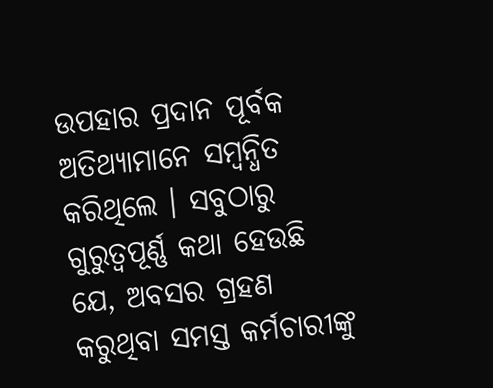ଉପହାର ପ୍ରଦାନ ପୂର୍ବକ ଅତିଥ୍ୟାମାନେ ସମ୍ୱନ୍ଧିତ କରିଥିଲେ । ସବୁଠାରୁ ଗୁରୁତ୍ଵପୂର୍ଣ୍ଣ କଥା ହେଉଛି ଯେ, ଅବସର ଗ୍ରହଣ କରୁଥିବା ସମସ୍ତ କର୍ମଚାରୀଙ୍କୁ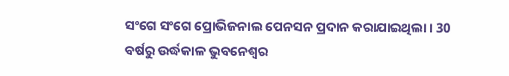ସଂଗେ ସଂଗେ ପ୍ରୋଭିଜନାଲ ପେନସନ ପ୍ରଦାନ କରାଯାଇଥିଲା । 30 ବର୍ଷରୁ ଉର୍ଦ୍ଧକାଳ ଭୁବନେଶ୍ବର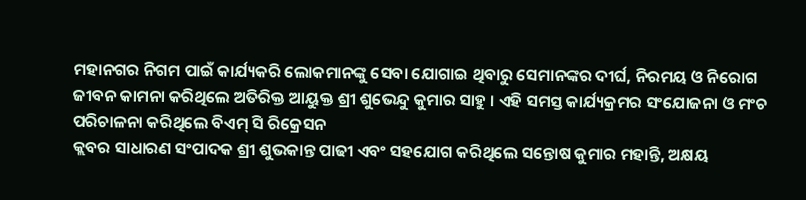ମହାନଗର ନିଗମ ପାଇଁ କାର୍ଯ୍ୟକରି ଲୋକମାନଙ୍କୁ ସେବା ଯୋଗାଇ ଥିବାରୁ ସେମାନଙ୍କର ଦୀର୍ଘ, ନିରମୟ ଓ ନିରୋଗ ଜୀବନ କାମନା କରିଥିଲେ ଅତିରିକ୍ତ ଆୟୁକ୍ତ ଶ୍ରୀ ଶୁଭେନ୍ଦୁ କୁମାର ସାହୁ । ଏହି ସମସ୍ତ କାର୍ଯ୍ୟକ୍ରମର ସଂଯୋଜନା ଓ ମଂଚ ପରିଚାଳନା କରିଥିଲେ ବିଏମ୍ ସି ରିକ୍ରେସନ
କ୍ଲବର ସାଧାରଣ ସଂପାଦକ ଶ୍ରୀ ଶୁଭକାନ୍ତ ପାଢୀ ଏବଂ ସହଯୋଗ କରିଥିଲେ ସନ୍ତୋଷ କୁମାର ମହାନ୍ତି, ଅକ୍ଷୟ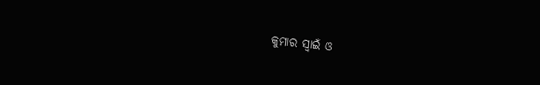କୁମାର ସ୍ବାଇଁ ଓ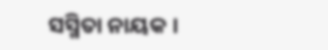ସସ୍ମିତା ନାୟକ ।